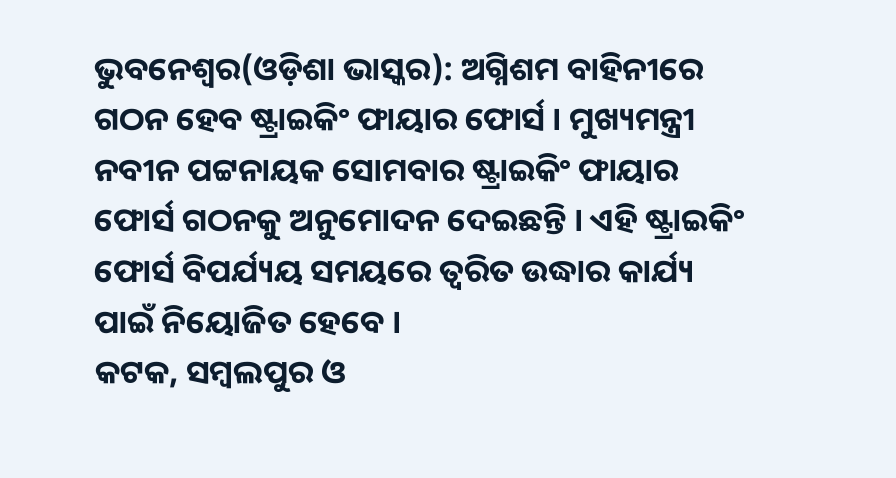ଭୁବନେଶ୍ୱର(ଓଡ଼ିଶା ଭାସ୍କର): ଅଗ୍ନିଶମ ବାହିନୀରେ ଗଠନ ହେବ ଷ୍ଟ୍ରାଇକିଂ ଫାୟାର ଫୋର୍ସ । ମୁଖ୍ୟମନ୍ତ୍ରୀ ନବୀନ ପଟ୍ଟନାୟକ ସୋମବାର ଷ୍ଟ୍ରାଇକିଂ ଫାୟାର ଫୋର୍ସ ଗଠନକୁ ଅନୁମୋଦନ ଦେଇଛନ୍ତି । ଏହି ଷ୍ଟ୍ରାଇକିଂ ଫୋର୍ସ ବିପର୍ଯ୍ୟୟ ସମୟରେ ତ୍ୱରିତ ଉଦ୍ଧାର କାର୍ଯ୍ୟ ପାଇଁ ନିୟୋଜିତ ହେବେ ।
କଟକ, ସମ୍ବଲପୁର ଓ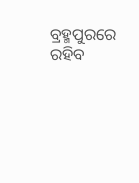ବ୍ରହ୍ମପୁରରେ ରହିବ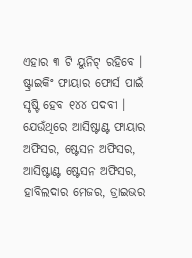ଏହାର ୩ ଟି ୟୁନିଟ୍ ରହିବେ । ଷ୍ଟ୍ରାଇକିଂ ଫାୟାର ଫୋର୍ସ ପାଇଁ ସୃଷ୍ଟି ହେବ ୧୪୪ ପଦବୀ । ଯେଉଁଥିରେ ଆସିଷ୍ଟାଣ୍ଟ ଫାୟାର ଅଫିସର, ଷ୍ଟେସନ ଅଫିସର, ଆସିଷ୍ଟାଣ୍ଟ ଷ୍ଟେସନ ଅଫିସର, ହାବିଲଦାର ମେଜର, ଡ୍ରାଇଭର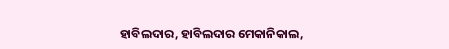ହାବିଲଦାର, ହାବିଲଦାର ମେକାନିକାଲ,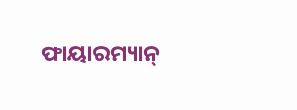ଫାୟାରମ୍ୟାନ୍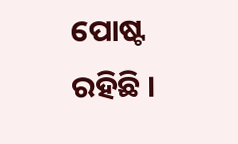ପୋଷ୍ଟ ରହିଛି ।